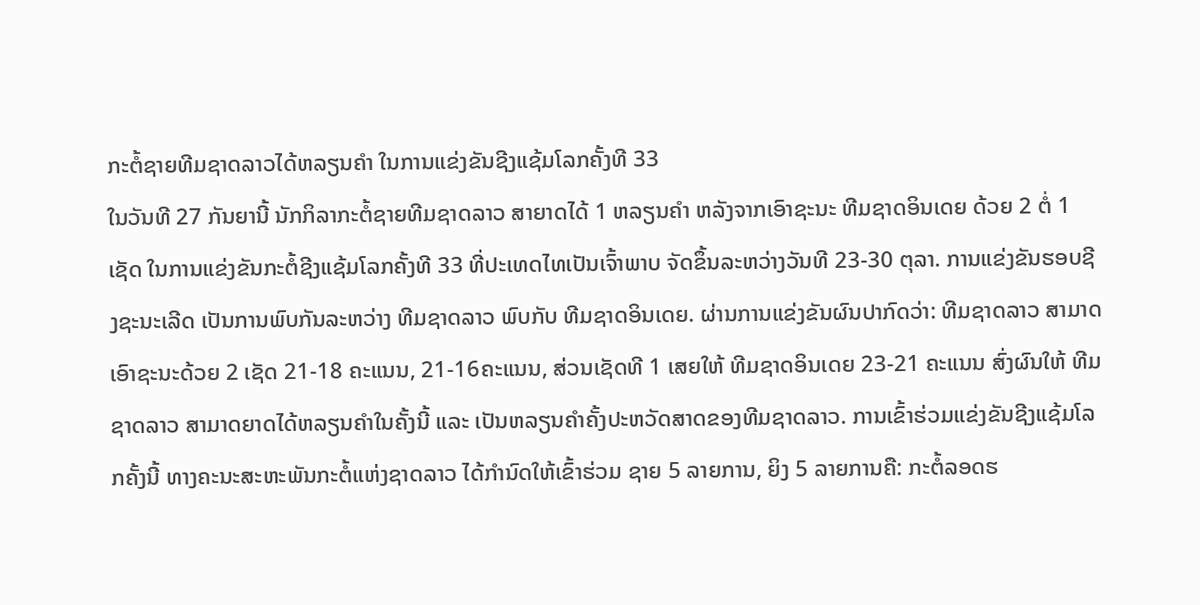ກະຕໍ້ຊາຍທີມຊາດລາວໄດ້ຫລຽນຄໍາ ໃນການແຂ່ງຂັນຊີງແຊ້ມໂລກຄັ້ງທີ 33
ໃນວັນທີ 27 ກັນຍານີ້ ນັກກິລາກະຕໍ້ຊາຍທີມຊາດລາວ ສາຍາດໄດ້ 1 ຫລຽນຄໍາ ຫລັງຈາກເອົາຊະນະ ທີມຊາດອິນເດຍ ດ້ວຍ 2 ຕໍ່ 1 ເຊັດ ໃນການແຂ່ງຂັນກະຕໍ້ຊີງແຊ້ມໂລກຄັ້ງທີ 33 ທີ່ປະເທດໄທເປັນເຈົ້າພາບ ຈັດຂຶ້ນລະຫວ່າງວັນທີ 23-30 ຕຸລາ. ການແຂ່ງຂັນຮອບຊີງຊະນະເລີດ ເປັນການພົບກັນລະຫວ່າງ ທີມຊາດລາວ ພົບກັບ ທີມຊາດອິນເດຍ. ຜ່ານການແຂ່ງຂັນຜົນປາກົດວ່າ: ທີມຊາດລາວ ສາມາດເອົາຊະນະດ້ວຍ 2 ເຊັດ 21-18 ຄະແນນ, 21-16ຄະແນນ, ສ່ວນເຊັດທີ 1 ເສຍໃຫ້ ທີມຊາດອິນເດຍ 23-21 ຄະແນນ ສົ່ງຜົນໃຫ້ ທີມຊາດລາວ ສາມາດຍາດໄດ້ຫລຽນຄໍາໃນຄັ້ງນີ້ ແລະ ເປັນຫລຽນຄໍາຄັ້ງປະຫວັດສາດຂອງທີມຊາດລາວ. ການເຂົ້າຮ່ວມແຂ່ງຂັນຊີງແຊ້ມໂລກຄັ້ງນີ້ ທາງຄະນະສະຫະພັນກະຕໍ້ແຫ່ງຊາດລາວ ໄດ້ກໍານົດໃຫ້ເຂົ້າຮ່ວມ ຊາຍ 5 ລາຍການ, ຍິງ 5 ລາຍການຄື: ກະຕໍ້ລອດຮ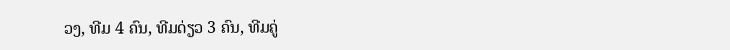ວງ, ທີມ 4 ຄົນ, ທີມດ່ຽວ 3 ຄົນ, ທີມຄູ່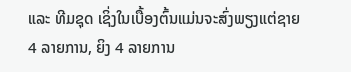ແລະ ທີມຊຸດ ເຊິ່ງໃນເບື້ອງຕົ້ນແມ່ນຈະສົ່ງພຽງແຕ່ຊາຍ 4 ລາຍການ, ຍິງ 4 ລາຍການ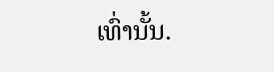ເທົ່ານັ້ນ.